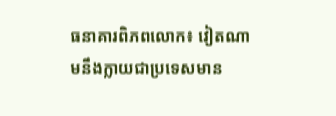ធនាគារពិភពលោក៖ វៀតណាមនឹងក្លាយជាប្រទេសមាន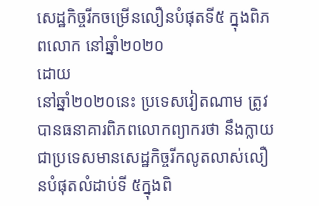សេដ្ឋកិច្ចរីកចម្រើនលឿនបំផុតទី៥ ក្នុងពិភពលោក នៅឆ្នាំ២០២០
ដោយ
នៅឆ្នាំ២០២០នេះ ប្រទេសវៀតណាម ត្រូវបានធនាគារពិភពលោកព្យាករថា នឹងក្លាយជាប្រទេសមានសេដ្ឋកិច្ចរីកលូតលាស់លឿនបំផុតលំដាប់ទី ៥ក្នុងពិ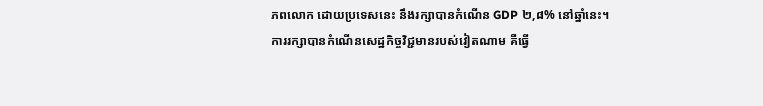ភពលោក ដោយប្រទេសនេះ នឹងរក្សាបានកំណើន GDP ២,៨% នៅឆ្នាំនេះ។ ការរក្សាបានកំណើនសេដ្ឋកិច្ចវិជ្ជមានរបស់វៀតណាម គឺធ្វើ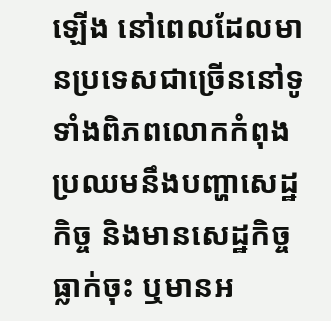ឡើង នៅពេលដែលមានប្រទេសជាច្រើននៅទូទាំងពិភពលោកកំពុងប្រឈមនឹងបញ្ហាសេដ្ឋកិច្ច និងមានសេដ្ឋកិច្ចធ្លាក់ចុះ ឬមានអ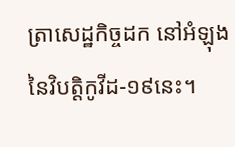ត្រាសេដ្ឋកិច្ចដក នៅអំឡុងនៃវិបត្តិកូវីដ-១៩នេះ។